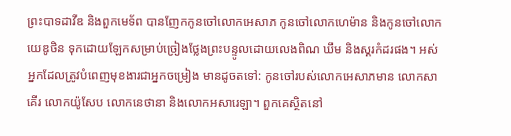ព្រះបាទដាវីឌ និងពួកមេទ័ព បានញែកកូនចៅលោកអេសាភ កូនចៅលោកហេម៉ាន និងកូនចៅលោកយេឌូថិន ទុកដោយឡែកសម្រាប់ច្រៀងថ្លែងព្រះបន្ទូលដោយលេងពិណ ឃឹម និងស្គរកំដរផង។ អស់អ្នកដែលត្រូវបំពេញមុខងារជាអ្នកចម្រៀង មានដូចតទៅ: កូនចៅរបស់លោកអេសាភមាន លោកសាគើរ លោកយ៉ូសែប លោកនេថានា និងលោកអសារេឡា។ ពួកគេស្ថិតនៅ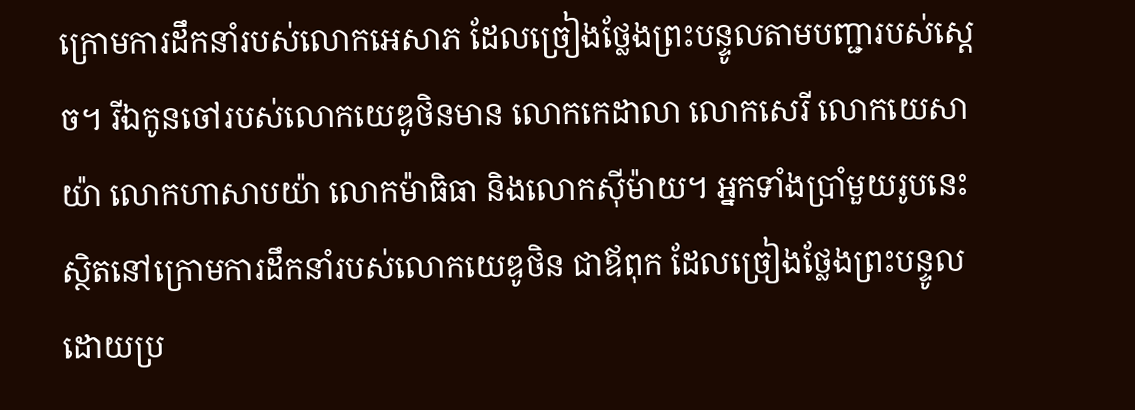ក្រោមការដឹកនាំរបស់លោកអេសាភ ដែលច្រៀងថ្លែងព្រះបន្ទូលតាមបញ្ជារបស់ស្ដេច។ រីឯកូនចៅរបស់លោកយេឌូថិនមាន លោកកេដាលា លោកសេរី លោកយេសាយ៉ា លោកហាសាបយ៉ា លោកម៉ាធិធា និងលោកស៊ីម៉ាយ។ អ្នកទាំងប្រាំមួយរូបនេះ ស្ថិតនៅក្រោមការដឹកនាំរបស់លោកយេឌូថិន ជាឪពុក ដែលច្រៀងថ្លែងព្រះបន្ទូល ដោយប្រ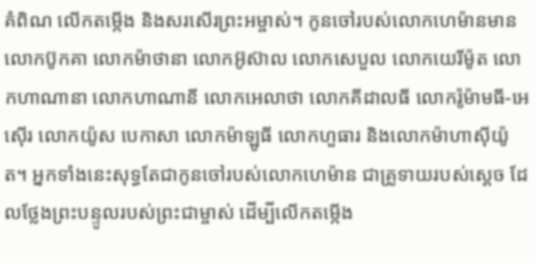គំពិណ លើកតម្កើង និងសរសើរព្រះអម្ចាស់។ កូនចៅរបស់លោកហេម៉ានមាន លោកប៊ូកគា លោកម៉ាថានា លោកអ៊ូស៊ាល លោកសេបួល លោកយេរីម៉ូត លោកហាណានា លោកហាណានី លោកអេលាថា លោកគីដាលធី លោករ៉ូម៉ាមធី-អេស៊ើរ លោកយ៉ូស បេកាសា លោកម៉ាឡូធី លោកហួធារ និងលោកម៉ាហាស៊ីយ៉ូត។ អ្នកទាំងនេះសុទ្ធតែជាកូនចៅរបស់លោកហេម៉ាន ជាគ្រូទាយរបស់ស្ដេច ដែលថ្លែងព្រះបន្ទូលរបស់ព្រះជាម្ចាស់ ដើម្បីលើកតម្កើង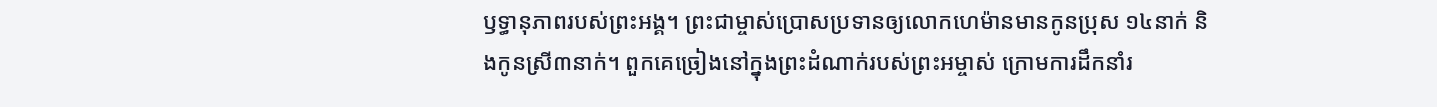ឫទ្ធានុភាពរបស់ព្រះអង្គ។ ព្រះជាម្ចាស់ប្រោសប្រទានឲ្យលោកហេម៉ានមានកូនប្រុស ១៤នាក់ និងកូនស្រី៣នាក់។ ពួកគេច្រៀងនៅក្នុងព្រះដំណាក់របស់ព្រះអម្ចាស់ ក្រោមការដឹកនាំរ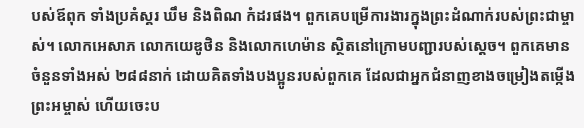បស់ឪពុក ទាំងប្រគំស្គរ ឃឹម និងពិណ កំដរផង។ ពួកគេបម្រើការងារក្នុងព្រះដំណាក់របស់ព្រះជាម្ចាស់។ លោកអេសាភ លោកយេឌូថិន និងលោកហេម៉ាន ស្ថិតនៅក្រោមបញ្ជារបស់ស្ដេច។ ពួកគេមានចំនួនទាំងអស់ ២៨៨នាក់ ដោយគិតទាំងបងប្អូនរបស់ពួកគេ ដែលជាអ្នកជំនាញខាងចម្រៀងតម្កើងព្រះអម្ចាស់ ហើយចេះប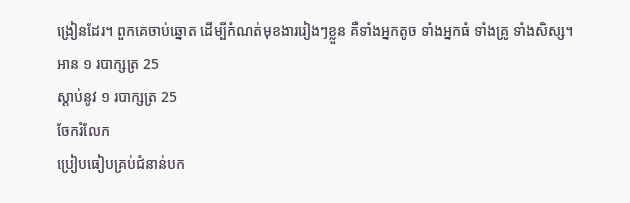ង្រៀនដែរ។ ពួកគេចាប់ឆ្នោត ដើម្បីកំណត់មុខងាររៀងៗខ្លួន គឺទាំងអ្នកតូច ទាំងអ្នកធំ ទាំងគ្រូ ទាំងសិស្ស។
អាន ១ របាក្សត្រ 25
ស្ដាប់នូវ ១ របាក្សត្រ 25
ចែករំលែក
ប្រៀបធៀបគ្រប់ជំនាន់បក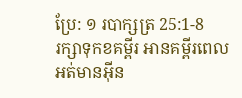ប្រែ: ១ របាក្សត្រ 25:1-8
រក្សាទុកខគម្ពីរ អានគម្ពីរពេលអត់មានអ៊ីន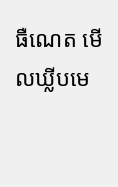ធឺណេត មើលឃ្លីបមេ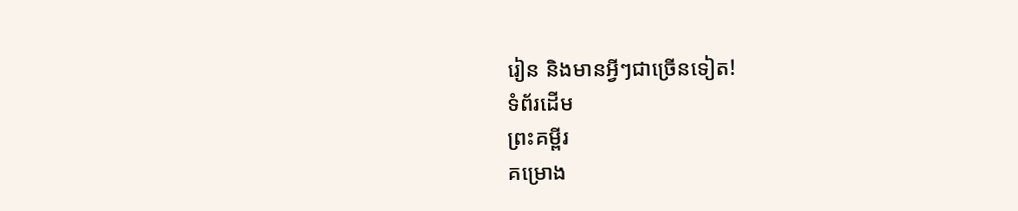រៀន និងមានអ្វីៗជាច្រើនទៀត!
ទំព័រដើម
ព្រះគម្ពីរ
គម្រោង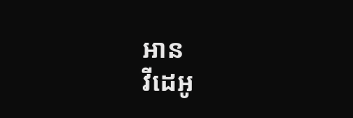អាន
វីដេអូ